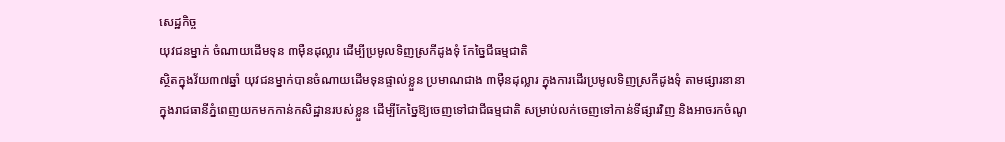សេដ្ឋកិច្ច
យុវជនម្នាក់ ចំណាយដើមទុន ៣ម៉ឺនដុល្លារ ដើម្បីប្រមូលទិញស្រកីដូងទុំ កែច្នៃជីធម្មជាតិ
ស្ថិតក្នុងវ័យ៣៧ឆ្នាំ យុវជនម្នាក់បានចំណាយដើមទុនផ្ទាល់ខ្លួន ប្រមាណជាង ៣ម៉ឺនដុល្លារ ក្នុងការដើរប្រមូលទិញស្រកីដូងទុំ តាមផ្សារនានា ក្នុងរាជធានីភ្នំពេញយកមកកាន់កសិដ្ឋានរបស់ខ្លួន ដើម្បីកែច្នៃឱ្យចេញទៅជាជីធម្មជាតិ សម្រាប់លក់ចេញទៅកាន់ទីផ្សារវិញ និងអាចរកចំណូ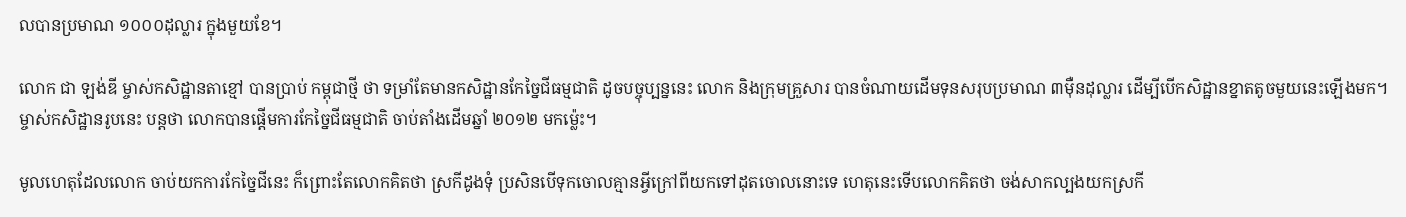លបានប្រមាណ ១០០០ដុល្លារ ក្នុងមួយខែ។

លោក ជា ឡង់ឌី ម្ចាស់កសិដ្ឋានតាខ្មៅ បានប្រាប់ កម្ពុជាថ្មី ថា ទម្រាំតែមានកសិដ្ឋានកែច្នៃជីធម្មជាតិ ដូចបច្ចុប្បន្ននេះ លោក និងក្រុមគ្រួសារ បានចំណាយដើមទុនសរុបប្រមាណ ៣ម៉ឺនដុល្លារ ដើម្បីបើកសិដ្ឋានខ្នាតតូចមួយនេះឡើងមក។ ម្ចាស់កសិដ្ឋានរូបនេះ បន្តថា លោកបានផ្ដើមការកែច្នៃជីធម្មជាតិ ចាប់តាំងដើមឆ្នាំ ២០១២ មកម្ល៉េះ។

មូលហេតុដែលលោក ចាប់យកការកែច្នៃជីនេះ ក៏ព្រោះតែលោកគិតថា ស្រកីដូងទុំ ប្រសិនបើទុកចោលគ្មានអ្វីក្រៅពីយកទៅដុតចោលនោះទេ ហេតុនេះទើបលោកគិតថា ចង់សាកល្បងយកស្រកី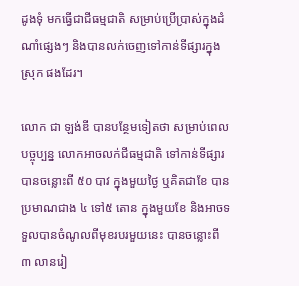ដូងទុំ មកធ្វើជាជីធម្មជាតិ សម្រាប់ប្រើប្រាស់ក្នុងដំណាំផ្សេងៗ និងបានលក់ចេញទៅកាន់ទីផ្សារក្នុងស្រុក ផងដែរ។

លោក ជា ឡង់ឌី បានបន្ថែមទៀតថា សម្រាប់ពេលបច្ចុប្បន្ន លោកអាចលក់ជីធម្មជាតិ ទៅកាន់ទីផ្សារបានចន្លោះពី ៥០ បាវ ក្នុងមួយថ្ងៃ ឬគិតជាខែ បានប្រមាណជាង ៤ ទៅ៥ តោន ក្នុងមួយខែ និងអាចទទួលបានចំណូលពីមុខរបរមួយនេះ បានចន្លោះពី ៣ លានរៀ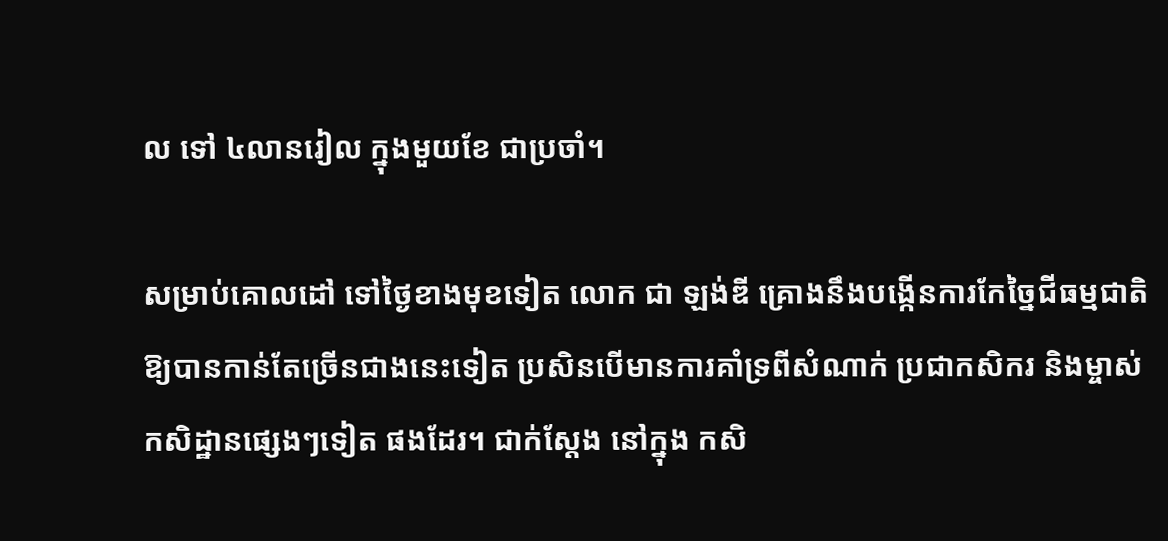ល ទៅ ៤លានរៀល ក្នុងមួយខែ ជាប្រចាំ។

សម្រាប់គោលដៅ ទៅថ្ងៃខាងមុខទៀត លោក ជា ឡង់ឌី គ្រោងនឹងបង្កើនការកែច្នៃជីធម្មជាតិ ឱ្យបានកាន់តែច្រើនជាងនេះទៀត ប្រសិនបើមានការគាំទ្រពីសំណាក់ ប្រជាកសិករ និងម្ចាស់កសិដ្ឋានផ្សេងៗទៀត ផងដែរ។ ជាក់ស្ដែង នៅក្នុង កសិ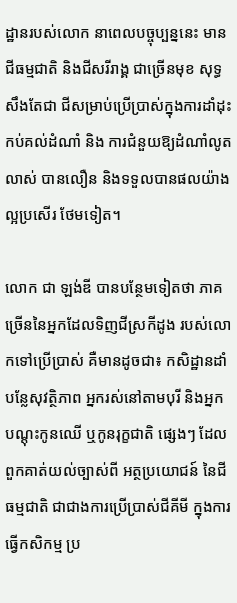ដ្ឋានរបស់លោក នាពេលបច្ចុប្បន្ននេះ មានជីធម្មជាតិ និងជីសរីរាង្គ ជាច្រើនមុខ សុទ្ធសឹងតែជា ជីសម្រាប់ប្រើប្រាស់ក្នុងការដាំដុះ កប់គល់ដំណាំ និង ការជំនួយឱ្យដំណាំលូតលាស់ បានលឿន និងទទួលបានផលយ៉ាងល្អប្រសើរ ថែមទៀត។

លោក ជា ឡង់ឌី បានបន្ថែមទៀតថា ភាគច្រើននៃអ្នកដែលទិញជីស្រកីដូង របស់លោកទៅប្រើប្រាស់ គឺមានដូចជា៖ កសិដ្ឋានដាំបន្លែសុវត្ថិភាព អ្នករស់នៅតាមបុរី និងអ្នកបណ្ដុះកូនឈើ ឬកូនរុក្ខជាតិ ផ្សេងៗ ដែលពួកគាត់យល់ច្បាស់ពី អត្ថប្រយោជន៍ នៃជីធម្មជាតិ ជាជាងការប្រើប្រាស់ជីគីមី ក្នុងការធ្វើកសិកម្ម ប្រ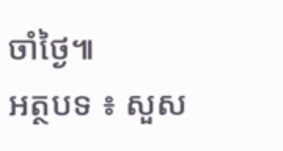ចាំថ្ងៃ៕
អត្ថបទ ៖ សួស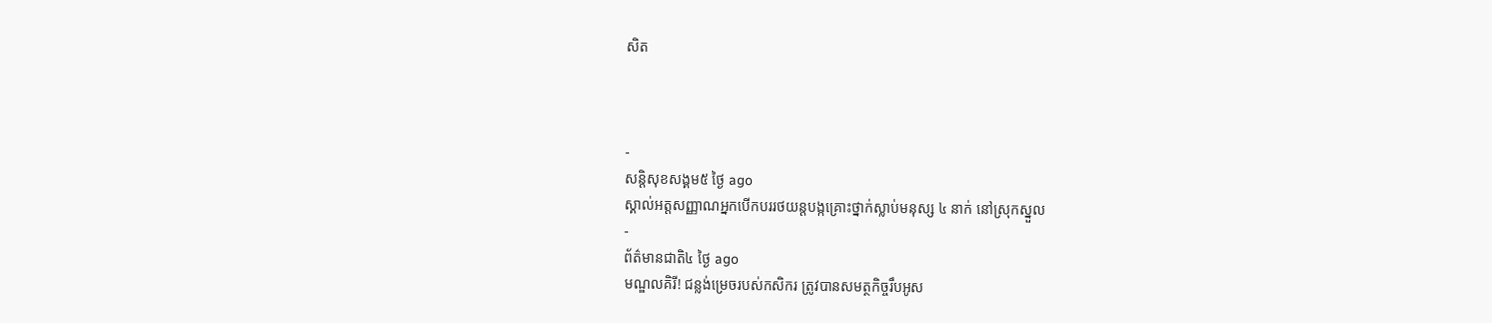សិត



-
សន្តិសុខសង្គម៥ ថ្ងៃ ago
ស្គាល់អត្តសញ្ញាណអ្នកបើកបររថយន្តបង្កគ្រោះថ្នាក់ស្លាប់មនុស្ស ៤ នាក់ នៅស្រុកស្នួល
-
ព័ត៌មានជាតិ៤ ថ្ងៃ ago
មណ្ឌលគិរី! ជន្លង់ម្រេចរបស់កសិករ ត្រូវបានសមត្ថកិច្ចរឹបអូស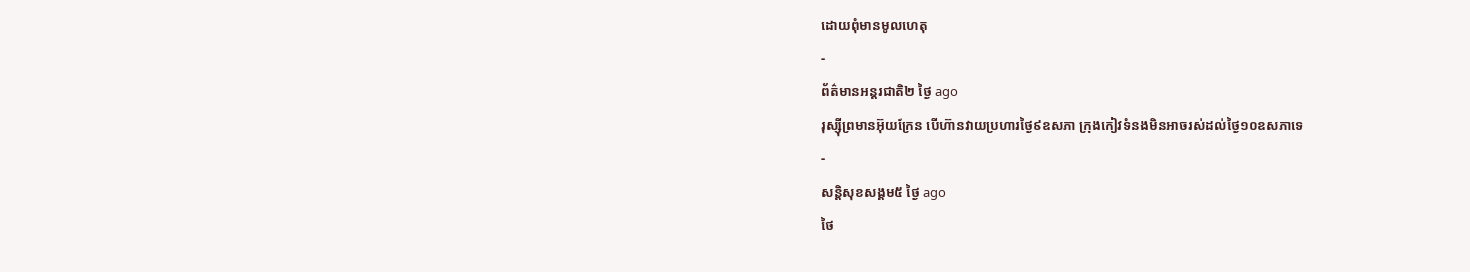ដោយពុំមានមូលហេតុ
-
ព័ត៌មានអន្ដរជាតិ២ ថ្ងៃ ago
រុស្ស៊ីព្រមានអ៊ុយក្រែន បើហ៊ានវាយប្រហារថ្ងៃ៩ឧសភា ក្រុងកៀវទំនងមិនអាចរស់ដល់ថ្ងៃ១០ឧសភាទេ
-
សន្តិសុខសង្គម៥ ថ្ងៃ ago
ថៃ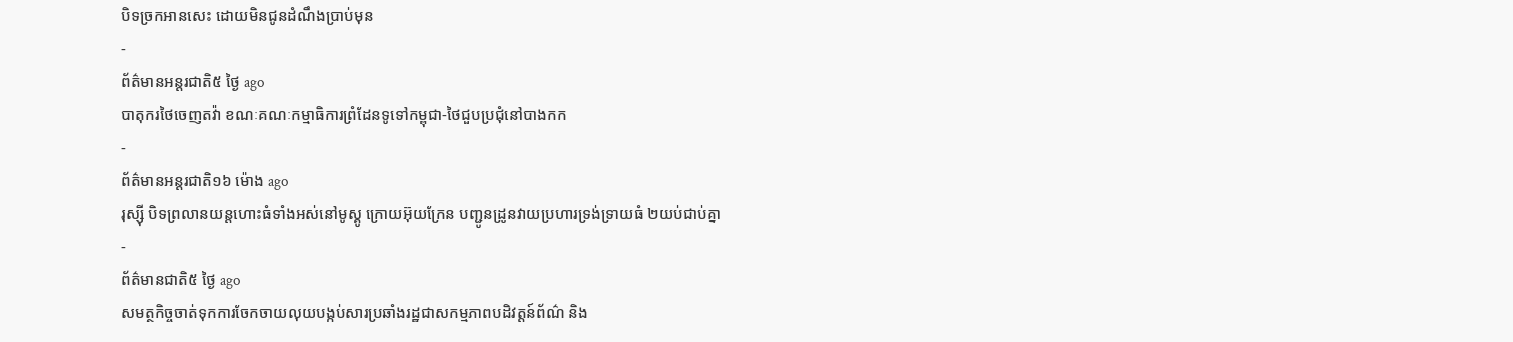បិទច្រកអានសេះ ដោយមិនជូនដំណឹងប្រាប់មុន
-
ព័ត៌មានអន្ដរជាតិ៥ ថ្ងៃ ago
បាតុករថៃចេញតវ៉ា ខណៈគណៈកម្មាធិការព្រំដែនទូទៅកម្ពុជា-ថៃជួបប្រជុំនៅបាងកក
-
ព័ត៌មានអន្ដរជាតិ១៦ ម៉ោង ago
រុស្ស៊ី បិទព្រលានយន្តហោះធំទាំងអស់នៅមូស្គូ ក្រោយអ៊ុយក្រែន បញ្ជូនដ្រូនវាយប្រហារទ្រង់ទ្រាយធំ ២យប់ជាប់គ្នា
-
ព័ត៌មានជាតិ៥ ថ្ងៃ ago
សមត្ថកិច្ចចាត់ទុកការចែកចាយលុយបង្កប់សារប្រឆាំងរដ្ឋជាសកម្មភាពបដិវត្តន៍ព័ណ៌ និង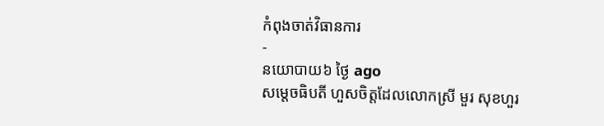កំពុងចាត់វិធានការ
-
នយោបាយ៦ ថ្ងៃ ago
សម្តេចធិបតី ហួសចិត្តដែលលោកស្រី មួរ សុខហួរ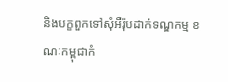និងបក្ខពួកទៅសុំអឺរ៉ុបដាក់ទណ្ឌកម្ម ខណៈកម្ពុជាកំ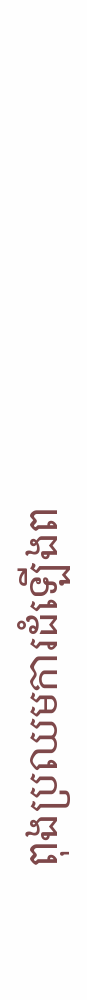ពុងប្រឈមការដំឡើងព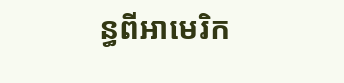ន្ធពីអាមេរិក